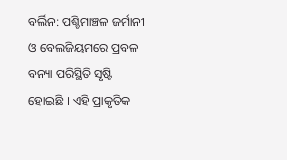ବର୍ଲିନ: ପଶ୍ଚିମାଞ୍ଚଳ ଜର୍ମାନୀ ଓ ବେଲଜିୟମରେ ପ୍ରବଳ ବନ୍ୟା ପରିସ୍ଥିତି ସୃଷ୍ଟି ହୋଇଛି । ଏହି ପ୍ରାକୃତିକ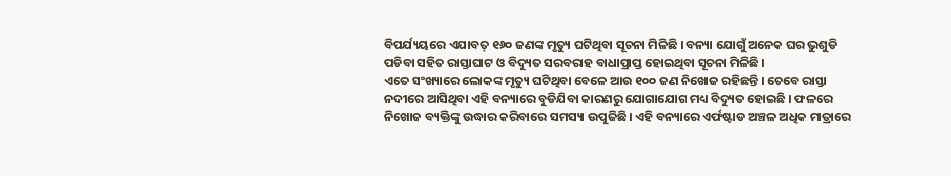ବିପର୍ଯ୍ୟୟରେ ଏଯାବତ୍ ୧୬୦ ଜଣଙ୍କ ମୃତ୍ୟୁ ଘଟିଥିବା ସୂଚନା ମିଳିଛି । ବନ୍ୟା ଯୋଗୁଁ ଅନେକ ଘର ଭୁଶୁଡି ପଡିବା ସହିତ ରାସ୍ତାଘାଟ ଓ ବିଦ୍ୟୁତ ସରବରାହ ବାଧାପ୍ରାପ୍ତ ହୋଇଥିବା ସୂଚନା ମିଳିଛି ।
ଏତେ ସଂଖ୍ୟାରେ ଲୋକଙ୍କ ମୃତ୍ୟୁ ଘଟିଥିବା ବେଳେ ଆଉ ୧୦୦ ଜଣ ନିଖୋଜ ରହିଛନ୍ତି । ତେବେ ରାସ୍ତା ନଦୀରେ ଆସିଥିବା ଏହି ବନ୍ୟାରେ ବୁଡିଯିବା କାରଣରୁ ଯୋଗାଯୋଗ ମଧ୍ୟ ବିଦ୍ୟୁତ ହୋଇଛି । ଫଳରେ ନିଖୋଜ ବ୍ୟକ୍ତିଙ୍କୁ ଉଦ୍ଧାର କରିବାରେ ସମସ୍ୟା ଉପୁଜିଛି । ଏହି ବନ୍ୟାରେ ଏର୍ଫଷ୍ଟାଡ ଅଞ୍ଚଳ ଅଧିକ ମାତ୍ରାରେ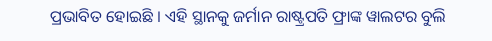ପ୍ରଭାବିତ ହୋଇଛି । ଏହି ସ୍ଥାନକୁ ଜର୍ମାନ ରାଷ୍ଟ୍ରପତି ଫ୍ରାଙ୍କ ୱାଲଟର ବୁଲି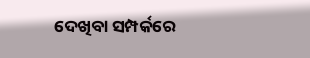ଦେଖିବା ସମ୍ପର୍କରେ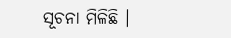ସୂଚନା ମିଳିଛି ।